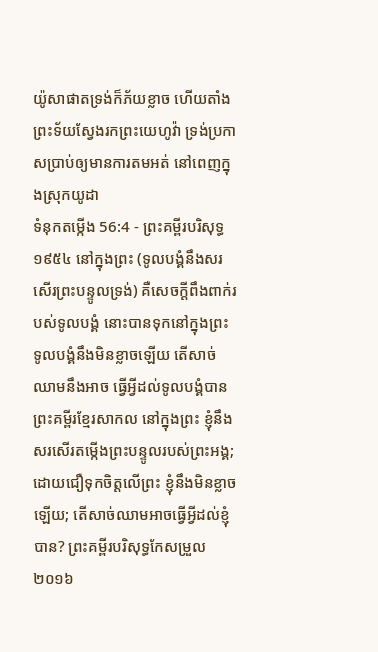យ៉ូសាផាតទ្រង់ក៏ភ័យខ្លាច ហើយតាំងព្រះទ័យស្វែងរកព្រះយេហូវ៉ា ទ្រង់ប្រកាសប្រាប់ឲ្យមានការតមអត់ នៅពេញក្នុងស្រុកយូដា
ទំនុកតម្កើង 56:4 - ព្រះគម្ពីរបរិសុទ្ធ ១៩៥៤ នៅក្នុងព្រះ (ទូលបង្គំនឹងសរសើរព្រះបន្ទូលទ្រង់) គឺសេចក្ដីពឹងពាក់របស់ទូលបង្គំ នោះបានទុកនៅក្នុងព្រះ ទូលបង្គំនឹងមិនខ្លាចឡើយ តើសាច់ឈាមនឹងអាច ធ្វើអ្វីដល់ទូលបង្គំបាន ព្រះគម្ពីរខ្មែរសាកល នៅក្នុងព្រះ ខ្ញុំនឹងសរសើរតម្កើងព្រះបន្ទូលរបស់ព្រះអង្គ; ដោយជឿទុកចិត្តលើព្រះ ខ្ញុំនឹងមិនខ្លាចឡើយ; តើសាច់ឈាមអាចធ្វើអ្វីដល់ខ្ញុំបាន? ព្រះគម្ពីរបរិសុទ្ធកែសម្រួល ២០១៦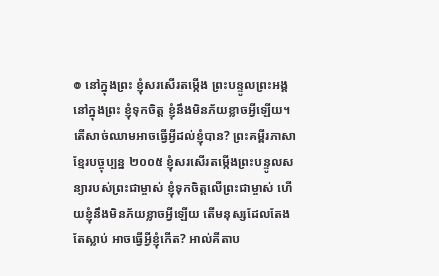៙ នៅក្នុងព្រះ ខ្ញុំសរសើរតម្កើង ព្រះបន្ទូលព្រះអង្គ នៅក្នុងព្រះ ខ្ញុំទុកចិត្ត ខ្ញុំនឹងមិនភ័យខ្លាចអ្វីឡើយ។ តើសាច់ឈាមអាចធ្វើអ្វីដល់ខ្ញុំបាន? ព្រះគម្ពីរភាសាខ្មែរបច្ចុប្បន្ន ២០០៥ ខ្ញុំសរសើរតម្កើងព្រះបន្ទូលសន្យារបស់ព្រះជាម្ចាស់ ខ្ញុំទុកចិត្តលើព្រះជាម្ចាស់ ហើយខ្ញុំនឹងមិនភ័យខ្លាចអ្វីឡើយ តើមនុស្សដែលតែងតែស្លាប់ អាចធ្វើអ្វីខ្ញុំកើត? អាល់គីតាប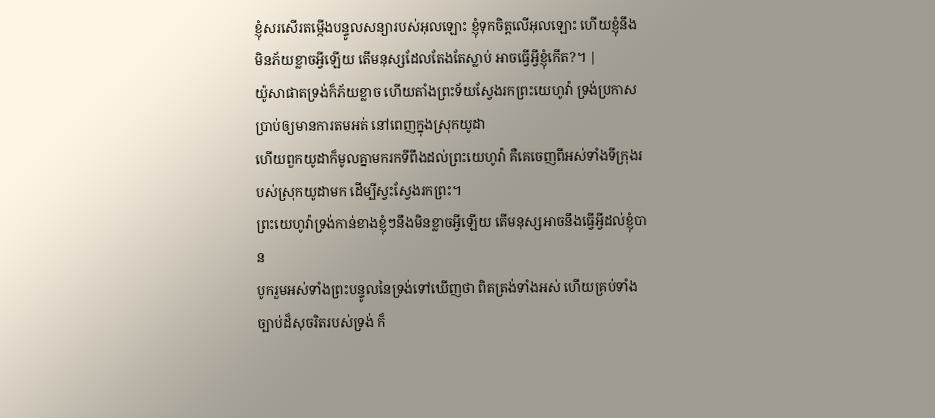ខ្ញុំសរសើរតម្កើងបន្ទូលសន្យារបស់អុលឡោះ ខ្ញុំទុកចិត្តលើអុលឡោះ ហើយខ្ញុំនឹងមិនភ័យខ្លាចអ្វីឡើយ តើមនុស្សដែលតែងតែស្លាប់ អាចធ្វើអ្វីខ្ញុំកើត?។ |
យ៉ូសាផាតទ្រង់ក៏ភ័យខ្លាច ហើយតាំងព្រះទ័យស្វែងរកព្រះយេហូវ៉ា ទ្រង់ប្រកាសប្រាប់ឲ្យមានការតមអត់ នៅពេញក្នុងស្រុកយូដា
ហើយពួកយូដាក៏មូលគ្នាមករកទីពឹងដល់ព្រះយេហូវ៉ា គឺគេចេញពីអស់ទាំងទីក្រុងរបស់ស្រុកយូដាមក ដើម្បីស្វះស្វែងរកព្រះ។
ព្រះយេហូវ៉ាទ្រង់កាន់ខាងខ្ញុំៗនឹងមិនខ្លាចអ្វីឡើយ តើមនុស្សអាចនឹងធ្វើអ្វីដល់ខ្ញុំបាន
បូករួមអស់ទាំងព្រះបន្ទូលនៃទ្រង់ទៅឃើញថា ពិតត្រង់ទាំងអស់ ហើយគ្រប់ទាំងច្បាប់ដ៏សុចរិតរបស់ទ្រង់ ក៏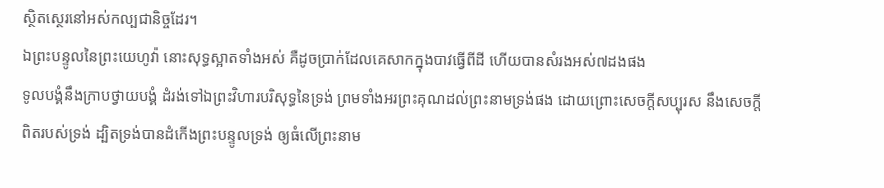ស្ថិតស្ថេរនៅអស់កល្បជានិច្ចដែរ។
ឯព្រះបន្ទូលនៃព្រះយេហូវ៉ា នោះសុទ្ធស្អាតទាំងអស់ គឺដូចប្រាក់ដែលគេសាកក្នុងបាវធ្វើពីដី ហើយបានសំរងអស់៧ដងផង
ទូលបង្គំនឹងក្រាបថ្វាយបង្គំ ដំរង់ទៅឯព្រះវិហារបរិសុទ្ធនៃទ្រង់ ព្រមទាំងអរព្រះគុណដល់ព្រះនាមទ្រង់ផង ដោយព្រោះសេចក្ដីសប្បុរស នឹងសេចក្ដីពិតរបស់ទ្រង់ ដ្បិតទ្រង់បានដំកើងព្រះបន្ទូលទ្រង់ ឲ្យធំលើព្រះនាម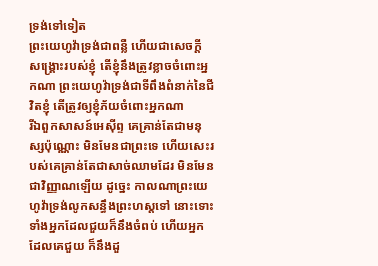ទ្រង់ទៅទៀត
ព្រះយេហូវ៉ាទ្រង់ជាពន្លឺ ហើយជាសេចក្ដី សង្គ្រោះរបស់ខ្ញុំ តើខ្ញុំនឹងត្រូវខ្លាចចំពោះអ្នកណា ព្រះយេហូវ៉ាទ្រង់ជាទីពឹងពំនាក់នៃជីវិតខ្ញុំ តើត្រូវឲ្យខ្ញុំភ័យចំពោះអ្នកណា
រីឯពួកសាសន៍អេស៊ីព្ទ គេគ្រាន់តែជាមនុស្សប៉ុណ្ណោះ មិនមែនជាព្រះទេ ហើយសេះរបស់គេគ្រាន់តែជាសាច់ឈាមដែរ មិនមែនជាវិញ្ញាណឡើយ ដូច្នេះ កាលណាព្រះយេហូវ៉ាទ្រង់លូកសន្ធឹងព្រះហស្តទៅ នោះទោះទាំងអ្នកដែលជួយក៏នឹងចំពប់ ហើយអ្នកដែលគេជួយ ក៏នឹងដួ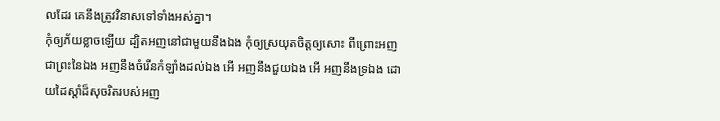លដែរ គេនឹងត្រូវវិនាសទៅទាំងអស់គ្នា។
កុំឲ្យភ័យខ្លាចឡើយ ដ្បិតអញនៅជាមួយនឹងឯង កុំឲ្យស្រយុតចិត្តឲ្យសោះ ពីព្រោះអញជាព្រះនៃឯង អញនឹងចំរើនកំឡាំងដល់ឯង អើ អញនឹងជួយឯង អើ អញនឹងទ្រឯង ដោយដៃស្តាំដ៏សុចរិតរបស់អញ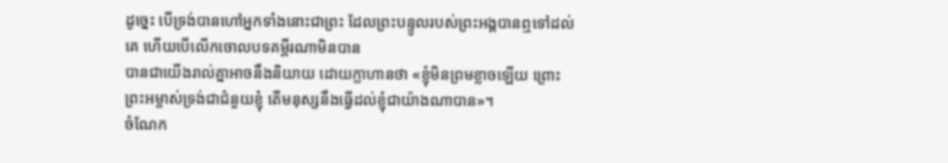ដូច្នេះ បើទ្រង់បានហៅអ្នកទាំងនោះជាព្រះ ដែលព្រះបន្ទូលរបស់ព្រះអង្គបានឮទៅដល់គេ ហើយបើលើកចោលបទគម្ពីរណាមិនបាន
បានជាយើងរាល់គ្នាអាចនឹងនិយាយ ដោយក្លាហានថា «ខ្ញុំមិនព្រមខ្លាចឡើយ ព្រោះព្រះអម្ចាស់ទ្រង់ជាជំនួយខ្ញុំ តើមនុស្សនឹងធ្វើដល់ខ្ញុំជាយ៉ាងណាបាន»។
ចំណែក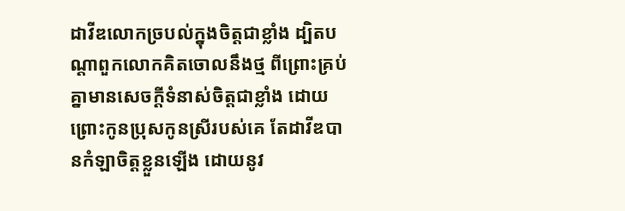ដាវីឌលោកច្របល់ក្នុងចិត្តជាខ្លាំង ដ្បិតបណ្តាពួកលោកគិតចោលនឹងថ្ម ពីព្រោះគ្រប់គ្នាមានសេចក្ដីទំនាស់ចិត្តជាខ្លាំង ដោយព្រោះកូនប្រុសកូនស្រីរបស់គេ តែដាវីឌបានកំឡាចិត្តខ្លួនឡើង ដោយនូវ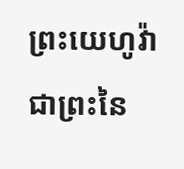ព្រះយេហូវ៉ា ជាព្រះនៃ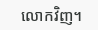លោកវិញ។